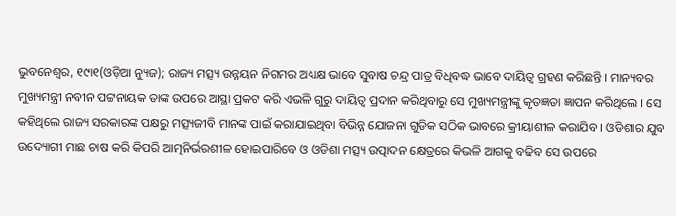ଭୁବନେଶ୍ୱର, ୧୯ା୧(ଓଡ଼ିଆ ନ୍ୟୁଜ); ରାଜ୍ୟ ମତ୍ସ୍ୟ ଉନ୍ନୟନ ନିଗମର ଅଧ୍ୟକ୍ଷ ଭାବେ ସୁବାଷ ଚନ୍ଦ୍ର ପାତ୍ର ବିଧିବଦ୍ଧ ଭାବେ ଦାୟିତ୍ୱ ଗ୍ରହଣ କରିଛନ୍ତି । ମାନ୍ୟବର ମୁଖ୍ୟମନ୍ତ୍ରୀ ନବୀନ ପଟ୍ଟନାୟକ ତାଙ୍କ ଉପରେ ଆସ୍ଥା ପ୍ରକଟ କରି ଏଭଳି ଗୁରୁ ଦାୟିତ୍ୱ ପ୍ରଦାନ କରିଥିବାରୁ ସେ ମୁଖ୍ୟମନ୍ତ୍ରୀଙ୍କୁ କୃତଜ୍ଞତା ଜ୍ଞାପନ କରିଥିଲେ । ସେ କହିଥିଲେ ରାଜ୍ୟ ସରକାରଙ୍କ ପକ୍ଷରୁ ମତ୍ସ୍ୟଜୀବି ମାନଙ୍କ ପାଇଁ କରାଯାଇଥିବା ବିଭିନ୍ନ ଯୋଜନା ଗୁଡିକ ସଠିକ ଭାବରେ କ୍ରୀୟାଶୀଳ କରାଯିବ । ଓଡିଶାର ଯୁବ ଉଦ୍ୟୋଗୀ ମାଛ ଚାଷ କରି କିପରି ଆତ୍ମନିର୍ଭରଶୀଳ ହୋଇପାରିବେ ଓ ଓଡିଶା ମତ୍ସ୍ୟ ଉତ୍ପାଦନ କ୍ଷେତ୍ରରେ କିଭଳି ଆଗକୁ ବଢିବ ସେ ଉପରେ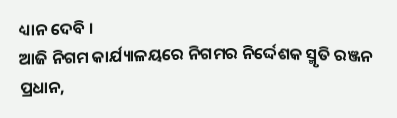ଧ୍ୟାନ ଦେବି ।
ଆଜି ନିଗମ କାର୍ଯ୍ୟାଳୟରେ ନିଗମର ନିର୍ଦ୍ଦେଶକ ସ୍ମୃତି ରଞ୍ଜନ ପ୍ରଧାନ,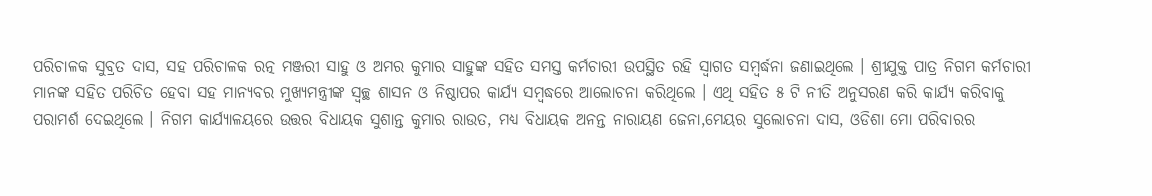ପରିଚାଳକ ସୁବ୍ରତ ଦାସ, ସହ ପରିଚାଳକ ରତ୍ନ ମଞ୍ଜରୀ ସାହୁ ଓ ଅମର କୁମାର ସାହୁଙ୍କ ସହିତ ସମସ୍ତ କର୍ମଚାରୀ ଉପସ୍ଥିତ ରହି ସ୍ୱାଗତ ସମ୍ବର୍ଦ୍ଧନା ଜଣାଇଥିଲେ । ଶ୍ରୀଯୁକ୍ତ ପାତ୍ର ନିଗମ କର୍ମଚାରୀ ମାନଙ୍କ ସହିତ ପରିଚିତ ହେବା ସହ ମାନ୍ୟବର ମୁଖ୍ୟମନ୍ତ୍ରୀଙ୍କ ସ୍ୱଚ୍ଛ ଶାସନ ଓ ନିଷ୍ଠାପର କାର୍ଯ୍ୟ ସମ୍ବଦ୍ଧରେ ଆଲୋଚନା କରିଥିଲେ । ଏଥି ସହିତ ୫ ଟି ନୀତି ଅନୁସରଣ କରି କାର୍ଯ୍ୟ କରିବାକୁ ପରାମର୍ଶ ଦେଇଥିଲେ । ନିଗମ କାର୍ଯ୍ୟାଳୟରେ ଉତ୍ତର ବିଧାୟକ ସୁଶାନ୍ତ କୁମାର ରାଉତ, ମଧ୍ୟ ବିଧାୟକ ଅନନ୍ତ ନାରାୟଣ ଜେନା,ମେୟର ସୁଲୋଚନା ଦାସ, ଓଡିଶା ମୋ ପରିବାରର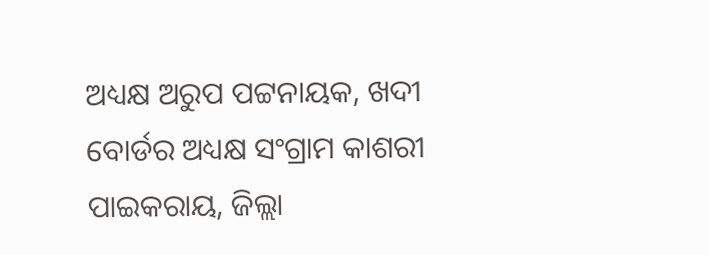ଅଧ୍ୟକ୍ଷ ଅରୁପ ପଟ୍ଟନାୟକ, ଖଦୀ ବୋର୍ଡର ଅଧ୍ୟକ୍ଷ ସଂଗ୍ରାମ କାଶରୀ ପାଇକରାୟ, ଜିଲ୍ଲା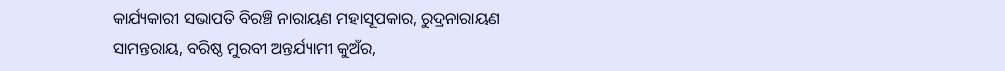କାର୍ଯ୍ୟକାରୀ ସଭାପତି ବିରଞ୍ଚି ନାରାୟଣ ମହାସୂପକାର, ରୁଦ୍ରନାରାୟଣ ସାମନ୍ତରାୟ, ବରିଷ୍ଠ ମୁରବୀ ଅନ୍ତର୍ଯ୍ୟାମୀ କୁଅଁର,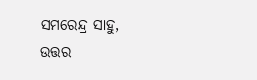ସମରେନ୍ଦ୍ର ସାହୁ, ଉତ୍ତର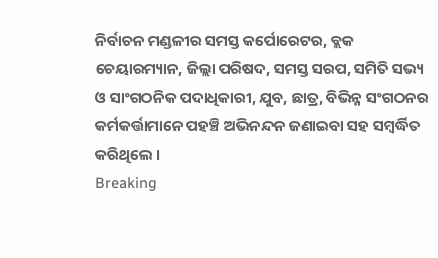ନିର୍ବାଚନ ମଣ୍ଡଳୀର ସମସ୍ତ କର୍ପୋରେଟର, ବ୍ଲକ ଚେୟାରମ୍ୟାନ, ଜିଲ୍ଲା ପରିଷଦ, ସମସ୍ତ ସରପ, ସମିତି ସଭ୍ୟ ଓ ସାଂଗଠନିକ ପଦାଧିକାରୀ, ଯୁବ, ଛାତ୍ର, ବିଭିନ୍ନ ସଂଗଠନର କର୍ମକର୍ତ୍ତାମାନେ ପହଞ୍ଚି ଅଭିନନ୍ଦନ ଜଣାଇବା ସହ ସମ୍ବର୍ଦ୍ଧିତ କରିଥିଲେ ।
Breaking